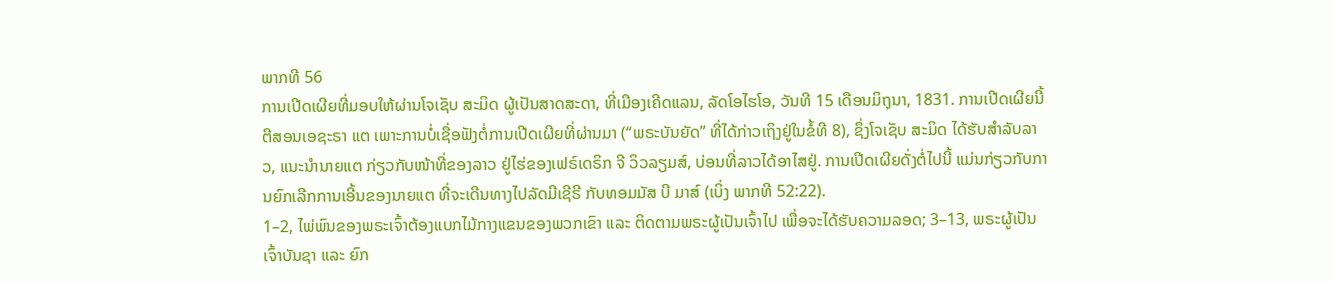ພາກທີ 56
ການເປີດເຜີຍທີ່ມອບໃຫ້ຜ່ານໂຈເຊັບ ສະມິດ ຜູ້ເປັນສາດສະດາ, ທີ່ເມືອງເຄີດແລນ, ລັດໂອໄຮໂອ, ວັນທີ 15 ເດືອນມິຖຸນາ, 1831. ການເປີດເຜີຍນີ້ ຕີສອນເອຊະຣາ ແຕ ເພາະການບໍ່ເຊື່ອຟັງຕໍ່ການເປີດເຜີຍທີ່ຜ່ານມາ (“ພຣະບັນຍັດ” ທີ່ໄດ້ກ່າວເຖິງຢູ່ໃນຂໍ້ທີ 8), ຊຶ່ງໂຈເຊັບ ສະມິດ ໄດ້ຮັບສຳລັບລາວ, ແນະນຳນາຍແຕ ກ່ຽວກັບໜ້າທີ່ຂອງລາວ ຢູ່ໄຮ່ຂອງເຟຣ໌ເດຣິກ ຈີ ວິວລຽມສ໌, ບ່ອນທີ່ລາວໄດ້ອາໄສຢູ່. ການເປີດເຜີຍດັ່ງຕໍ່ໄປນີ້ ແມ່ນກ່ຽວກັບການຍົກເລີກການເອີ້ນຂອງນາຍແຕ ທີ່ຈະເດີນທາງໄປລັດມີເຊີຣີ ກັບທອມມັສ ບີ ມາສ໌ (ເບິ່ງ ພາກທີ 52:22).
1–2, ໄພ່ພົນຂອງພຣະເຈົ້າຕ້ອງແບກໄມ້ກາງແຂນຂອງພວກເຂົາ ແລະ ຕິດຕາມພຣະຜູ້ເປັນເຈົ້າໄປ ເພື່ອຈະໄດ້ຮັບຄວາມລອດ; 3–13, ພຣະຜູ້ເປັນເຈົ້າບັນຊາ ແລະ ຍົກ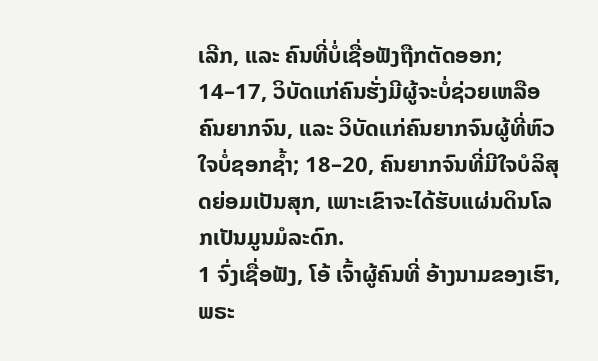ເລີກ, ແລະ ຄົນທີ່ບໍ່ເຊື່ອຟັງຖືກຕັດອອກ; 14–17, ວິບັດແກ່ຄົນຮັ່ງມີຜູ້ຈະບໍ່ຊ່ວຍເຫລືອຄົນຍາກຈົນ, ແລະ ວິບັດແກ່ຄົນຍາກຈົນຜູ້ທີ່ຫົວໃຈບໍ່ຊອກຊ້ຳ; 18–20, ຄົນຍາກຈົນທີ່ມີໃຈບໍລິສຸດຍ່ອມເປັນສຸກ, ເພາະເຂົາຈະໄດ້ຮັບແຜ່ນດິນໂລກເປັນມູນມໍລະດົກ.
1 ຈົ່ງເຊື່ອຟັງ, ໂອ້ ເຈົ້າຜູ້ຄົນທີ່ ອ້າງນາມຂອງເຮົາ, ພຣະ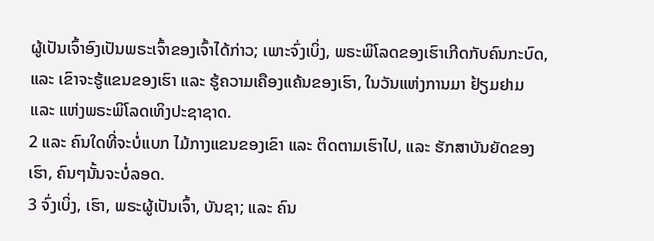ຜູ້ເປັນເຈົ້າອົງເປັນພຣະເຈົ້າຂອງເຈົ້າໄດ້ກ່າວ; ເພາະຈົ່ງເບິ່ງ, ພຣະພິໂລດຂອງເຮົາເກີດກັບຄົນກະບົດ, ແລະ ເຂົາຈະຮູ້ແຂນຂອງເຮົາ ແລະ ຮູ້ຄວາມເຄືອງແຄ້ນຂອງເຮົາ, ໃນວັນແຫ່ງການມາ ຢ້ຽມຢາມ ແລະ ແຫ່ງພຣະພິໂລດເທິງປະຊາຊາດ.
2 ແລະ ຄົນໃດທີ່ຈະບໍ່ແບກ ໄມ້ກາງແຂນຂອງເຂົາ ແລະ ຕິດຕາມເຮົາໄປ, ແລະ ຮັກສາບັນຍັດຂອງເຮົາ, ຄົນໆນັ້ນຈະບໍ່ລອດ.
3 ຈົ່ງເບິ່ງ, ເຮົາ, ພຣະຜູ້ເປັນເຈົ້າ, ບັນຊາ; ແລະ ຄົນ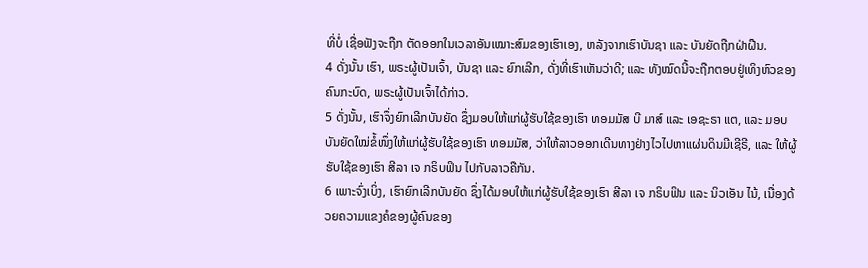ທີ່ບໍ່ ເຊື່ອຟັງຈະຖືກ ຕັດອອກໃນເວລາອັນເໝາະສົມຂອງເຮົາເອງ, ຫລັງຈາກເຮົາບັນຊາ ແລະ ບັນຍັດຖືກຝ່າຝືນ.
4 ດັ່ງນັ້ນ ເຮົາ, ພຣະຜູ້ເປັນເຈົ້າ, ບັນຊາ ແລະ ຍົກເລີກ, ດັ່ງທີ່ເຮົາເຫັນວ່າດີ; ແລະ ທັງໝົດນີ້ຈະຖືກຕອບຢູ່ເທິງຫົວຂອງ ຄົນກະບົດ, ພຣະຜູ້ເປັນເຈົ້າໄດ້ກ່າວ.
5 ດັ່ງນັ້ນ, ເຮົາຈຶ່ງຍົກເລີກບັນຍັດ ຊຶ່ງມອບໃຫ້ແກ່ຜູ້ຮັບໃຊ້ຂອງເຮົາ ທອມມັສ ບີ ມາສ໌ ແລະ ເອຊະຣາ ແຕ, ແລະ ມອບບັນຍັດໃໝ່ຂໍ້ໜຶ່ງໃຫ້ແກ່ຜູ້ຮັບໃຊ້ຂອງເຮົາ ທອມມັສ, ວ່າໃຫ້ລາວອອກເດີນທາງຢ່າງໄວໄປຫາແຜ່ນດິນມີເຊີຣີ, ແລະ ໃຫ້ຜູ້ຮັບໃຊ້ຂອງເຮົາ ສີລາ ເຈ ກຣິບຟິນ ໄປກັບລາວຄືກັນ.
6 ເພາະຈົ່ງເບິ່ງ, ເຮົາຍົກເລີກບັນຍັດ ຊຶ່ງໄດ້ມອບໃຫ້ແກ່ຜູ້ຮັບໃຊ້ຂອງເຮົາ ສີລາ ເຈ ກຣິບຟິນ ແລະ ນິວເອັນ ໄນ້, ເນື່ອງດ້ວຍຄວາມແຂງຄໍຂອງຜູ້ຄົນຂອງ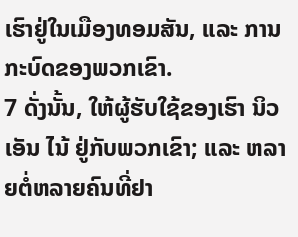ເຮົາຢູ່ໃນເມືອງທອມສັນ, ແລະ ການກະບົດຂອງພວກເຂົາ.
7 ດັ່ງນັ້ນ, ໃຫ້ຜູ້ຮັບໃຊ້ຂອງເຮົາ ນິວເອັນ ໄນ້ ຢູ່ກັບພວກເຂົາ; ແລະ ຫລາຍຕໍ່ຫລາຍຄົນທີ່ຢາ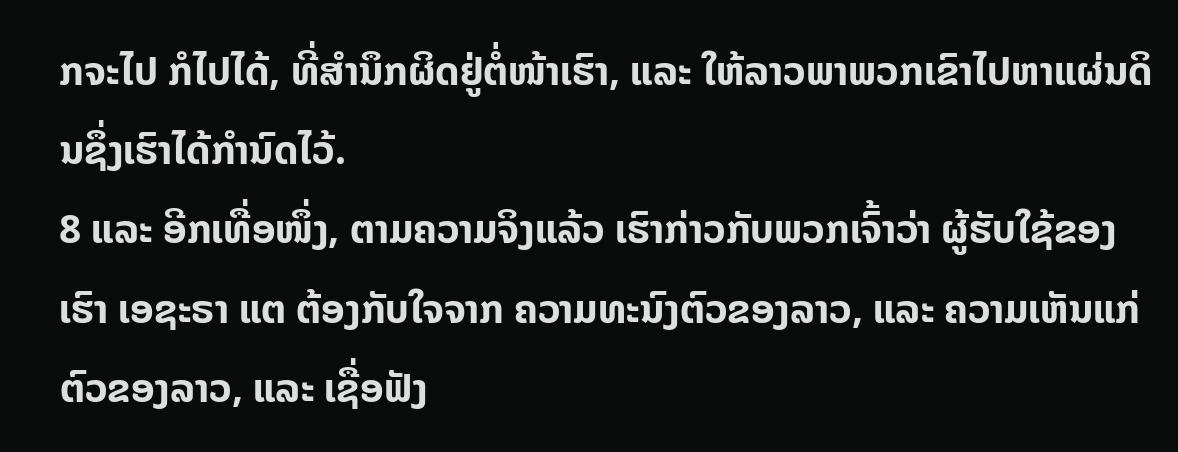ກຈະໄປ ກໍໄປໄດ້, ທີ່ສຳນຶກຜິດຢູ່ຕໍ່ໜ້າເຮົາ, ແລະ ໃຫ້ລາວພາພວກເຂົາໄປຫາແຜ່ນດິນຊຶ່ງເຮົາໄດ້ກຳນົດໄວ້.
8 ແລະ ອີກເທື່ອໜຶ່ງ, ຕາມຄວາມຈິງແລ້ວ ເຮົາກ່າວກັບພວກເຈົ້າວ່າ ຜູ້ຮັບໃຊ້ຂອງເຮົາ ເອຊະຣາ ແຕ ຕ້ອງກັບໃຈຈາກ ຄວາມທະນົງຕົວຂອງລາວ, ແລະ ຄວາມເຫັນແກ່ຕົວຂອງລາວ, ແລະ ເຊື່ອຟັງ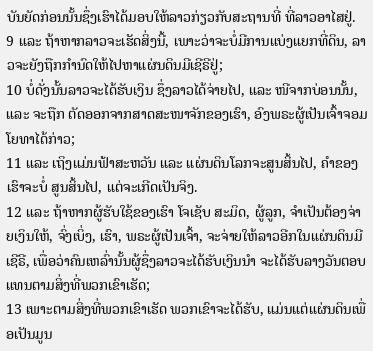ບັນຍັດກ່ອນນັ້ນຊຶ່ງເຮົາໄດ້ມອບໃຫ້ລາວກ່ຽວກັບສະຖານທີ່ ທີ່ລາວອາໄສຢູ່.
9 ແລະ ຖ້າຫາກລາວຈະເຮັດສິ່ງນີ້, ເພາະວ່າຈະບໍ່ມີການແບ່ງແຍກທີ່ດິນ, ລາວຈະຍັງຖືກກຳນົດໃຫ້ໄປຫາແຜ່ນດິນມີເຊີຣີຢູ່;
10 ບໍ່ດັ່ງນັ້ນລາວຈະໄດ້ຮັບເງິນ ຊຶ່ງລາວໄດ້ຈ່າຍໄປ, ແລະ ໜີຈາກບ່ອນນັ້ນ, ແລະ ຈະຖືກ ຕັດອອກຈາກສາດສະໜາຈັກຂອງເຮົາ, ອົງພຣະຜູ້ເປັນເຈົ້າຈອມໂຍທາໄດ້ກ່າວ;
11 ແລະ ເຖິງແມ່ນຟ້າສະຫວັນ ແລະ ແຜ່ນດິນໂລກຈະສູນສິ້ນໄປ, ຄຳຂອງເຮົາຈະບໍ່ ສູນສິ້ນໄປ, ແຕ່ຈະເກີດເປັນຈິງ.
12 ແລະ ຖ້າຫາກຜູ້ຮັບໃຊ້ຂອງເຮົາ ໂຈເຊັບ ສະມິດ, ຜູ້ລູກ, ຈຳເປັນຕ້ອງຈ່າຍເງິນໃຫ້, ຈົ່ງເບິ່ງ, ເຮົາ, ພຣະຜູ້ເປັນເຈົ້າ, ຈະຈ່າຍໃຫ້ລາວອີກໃນແຜ່ນດິນມີເຊີຣີ, ເພື່ອວ່າຄົນເຫລົ່ານັ້ນຜູ້ຊຶ່ງລາວຈະໄດ້ຮັບເງິນນຳ ຈະໄດ້ຮັບລາງວັນຕອບແທນຕາມສິ່ງທີ່ພວກເຂົາເຮັດ;
13 ເພາະຕາມສິ່ງທີ່ພວກເຂົາເຮັດ ພວກເຂົາຈະໄດ້ຮັບ, ແມ່ນແຕ່ແຜ່ນດິນເພື່ອເປັນມູນ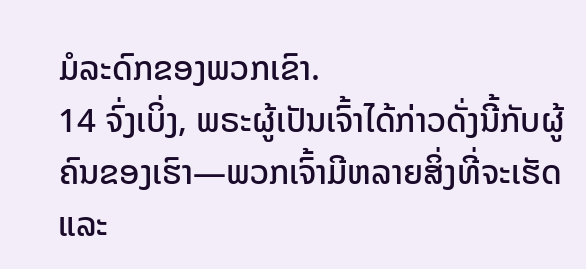ມໍລະດົກຂອງພວກເຂົາ.
14 ຈົ່ງເບິ່ງ, ພຣະຜູ້ເປັນເຈົ້າໄດ້ກ່າວດັ່ງນີ້ກັບຜູ້ຄົນຂອງເຮົາ—ພວກເຈົ້າມີຫລາຍສິ່ງທີ່ຈະເຮັດ ແລະ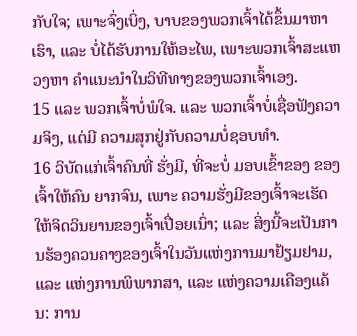ກັບໃຈ; ເພາະຈົ່ງເບິ່ງ, ບາບຂອງພວກເຈົ້າໄດ້ຂຶ້ນມາຫາເຮົາ, ແລະ ບໍ່ໄດ້ຮັບການໃຫ້ອະໄພ, ເພາະພວກເຈົ້າສະແຫວງຫາ ຄຳແນະນຳໃນວິທີທາງຂອງພວກເຈົ້າເອງ.
15 ແລະ ພວກເຈົ້າບໍ່ພໍໃຈ. ແລະ ພວກເຈົ້າບໍ່ເຊື່ອຟັງຄວາມຈິງ, ແຕ່ມີ ຄວາມສຸກຢູ່ກັບຄວາມບໍ່ຊອບທຳ.
16 ວິບັດແກ່ເຈົ້າຄົນທີ່ ຮັ່ງມີ, ທີ່ຈະບໍ່ ມອບເຂົ້າຂອງ ຂອງເຈົ້າໃຫ້ຄົນ ຍາກຈົນ, ເພາະ ຄວາມຮັ່ງມີຂອງເຈົ້າຈະເຮັດໃຫ້ຈິດວິນຍານຂອງເຈົ້າເປື່ອຍເນົ່າ; ແລະ ສິ່ງນີ້ຈະເປັນການຮ້ອງຄວນຄາງຂອງເຈົ້າໃນວັນແຫ່ງການມາຢ້ຽມຢາມ, ແລະ ແຫ່ງການພິພາກສາ, ແລະ ແຫ່ງຄວາມເຄືອງແຄ້ນ: ການ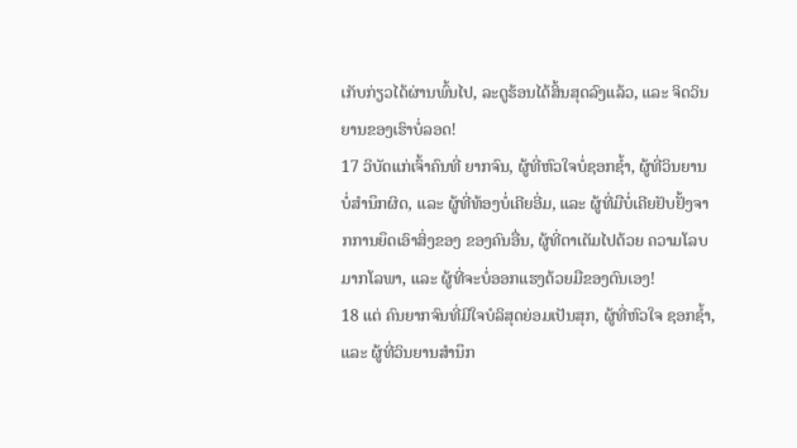ເກັບກ່ຽວໄດ້ຜ່ານພົ້ນໄປ, ລະດູຮ້ອນໄດ້ສິ້ນສຸດລົງແລ້ວ, ແລະ ຈິດວິນຍານຂອງເຮົາບໍ່ລອດ!
17 ວິບັດແກ່ເຈົ້າຄົນທີ່ ຍາກຈົນ, ຜູ້ທີ່ຫົວໃຈບໍ່ຊອກຊ້ຳ, ຜູ້ທີ່ວິນຍານບໍ່ສຳນຶກຜິດ, ແລະ ຜູ້ທີ່ທ້ອງບໍ່ເຄີຍອີ່ມ, ແລະ ຜູ້ທີ່ມືບໍ່ເຄີຍຢັບຢັ້ງຈາກການຍຶດເອົາສິ່ງຂອງ ຂອງຄົນອື່ນ, ຜູ້ທີ່ຕາເຕັມໄປດ້ວຍ ຄວາມໂລບມາກໂລພາ, ແລະ ຜູ້ທີ່ຈະບໍ່ອອກແຮງດ້ວຍມືຂອງຕົນເອງ!
18 ແຕ່ ຄົນຍາກຈົນທີ່ມີໃຈບໍລິສຸດຍ່ອມເປັນສຸກ, ຜູ້ທີ່ຫົວໃຈ ຊອກຊ້ຳ, ແລະ ຜູ້ທີ່ວິນຍານສຳນຶກ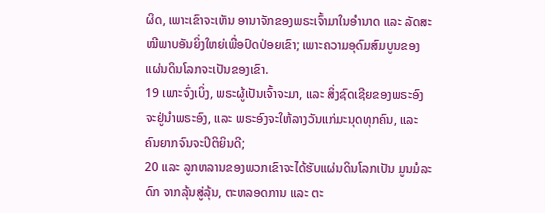ຜິດ, ເພາະເຂົາຈະເຫັນ ອານາຈັກຂອງພຣະເຈົ້າມາໃນອຳນາດ ແລະ ລັດສະໝີພາບອັນຍິ່ງໃຫຍ່ເພື່ອປົດປ່ອຍເຂົາ; ເພາະຄວາມອຸດົມສົມບູນຂອງ ແຜ່ນດິນໂລກຈະເປັນຂອງເຂົາ.
19 ເພາະຈົ່ງເບິ່ງ, ພຣະຜູ້ເປັນເຈົ້າຈະມາ, ແລະ ສິ່ງຊົດເຊີຍຂອງພຣະອົງຈະຢູ່ນຳພຣະອົງ, ແລະ ພຣະອົງຈະໃຫ້ລາງວັນແກ່ມະນຸດທຸກຄົນ, ແລະ ຄົນຍາກຈົນຈະປິຕິຍິນດີ;
20 ແລະ ລູກຫລານຂອງພວກເຂົາຈະໄດ້ຮັບແຜ່ນດິນໂລກເປັນ ມູນມໍລະດົກ ຈາກລຸ້ນສູ່ລຸ້ນ, ຕະຫລອດການ ແລະ ຕະ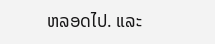ຫລອດໄປ. ແລະ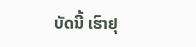ບັດນີ້ ເຮົາຢຸ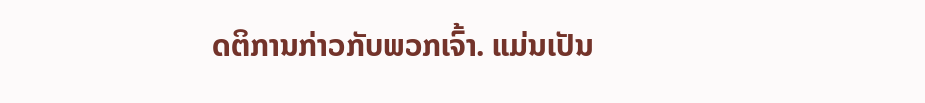ດຕິການກ່າວກັບພວກເຈົ້າ. ແມ່ນເປັນ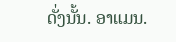ດັ່ງນັ້ນ. ອາແມນ.